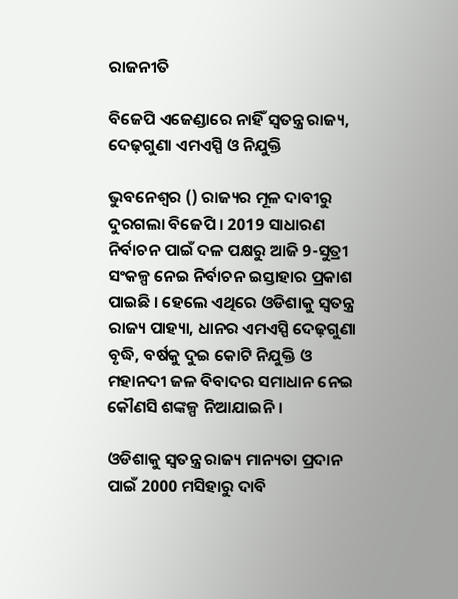ରାଜନୀତି

ବିଜେପି ଏଜେଣ୍ଡାରେ ନାହିଁ ସ୍ୱତନ୍ତ୍ର ରାଜ୍ୟ, ଦେଢ଼ଗୁଣା ଏମଏସ୍ପି ଓ ନିଯୁକ୍ତି

ଭୁବନେଶ୍ୱର () ରାଜ୍ୟର ମୂଳ ଦାବୀରୁ ଦୁରଗଲା ବିଜେପି । 2019 ସାଧାରଣ ନିର୍ବାଚନ ପାଇଁ ଦଳ ପକ୍ଷରୁ ଆଜି 9-ସୁତ୍ରୀ ସଂକଳ୍ପ ନେଇ ନିର୍ବାଚନ ଇସ୍ତାହାର ପ୍ରକାଶ ପାଇଛି । ହେଲେ ଏଥିରେ ଓଡିଶାକୁ ସ୍ୱତନ୍ତ୍ର ରାଜ୍ୟ ପାହ୍ୟା, ଧାନର ଏମଏସ୍ପି ଦେଢ଼ଗୁଣା ବୃଦ୍ଧି, ବର୍ଷକୁ ଦୁଇ କୋଟି ନିଯୁକ୍ତି ଓ ମହାନଦୀ ଜଳ ବିବାଦର ସମାଧାନ ନେଇ କୌଣସି ଶଙ୍କଳ୍ପ ନିଆଯାଇନି ।

ଓଡିଶାକୁ ସ୍ୱତନ୍ତ୍ର ରାଜ୍ୟ ମାନ୍ୟତା ପ୍ରଦାନ ପାଇଁ 2000 ମସିହାରୁ ଦାବି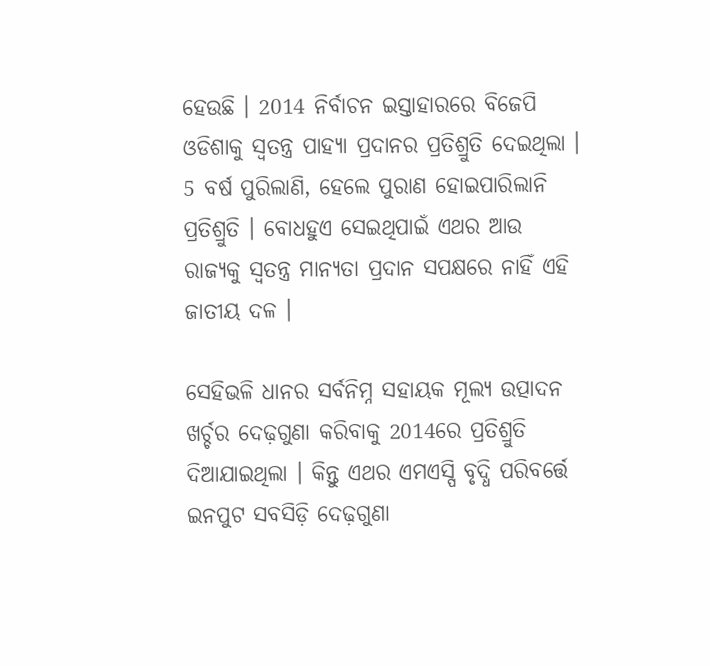ହେଉଛି । 2014 ନିର୍ବାଚନ ଇସ୍ତାହାରରେ ବିଜେପି ଓଡିଶାକୁ ସ୍ୱତନ୍ତ୍ର ପାହ୍ୟା ପ୍ରଦାନର ପ୍ରତିଶ୍ରୁତି ଦେଇଥିଲା । 5 ବର୍ଷ ପୁରିଲାଣି, ହେଲେ ପୁରାଣ ହୋଇପାରିଲାନି ପ୍ରତିଶ୍ରୁତି । ବୋଧହୁଏ ସେଇଥିପାଇଁ ଏଥର ଆଉ ରାଜ୍ୟକୁ ସ୍ୱତନ୍ତ୍ର ମାନ୍ୟତା ପ୍ରଦାନ ସପକ୍ଷରେ ନାହିଁ ଏହି ଜାତୀୟ ଦଳ ।

ସେହିଭଳି ଧାନର ସର୍ବନିମ୍ନ ସହାୟକ ମୂଲ୍ୟ ଉତ୍ପାଦନ ଖର୍ଚ୍ଚର ଦେଢ଼ଗୁଣା କରିବାକୁ 2014ରେ ପ୍ରତିଶ୍ରୁତି ଦିଆଯାଇଥିଲା । କିନ୍ତୁ ଏଥର ଏମଏସ୍ପି ବୃଦ୍ଧି ପରିବର୍ତ୍ତେ ଇନପୁଟ ସବସିଡ଼ି ଦେଢ଼ଗୁଣା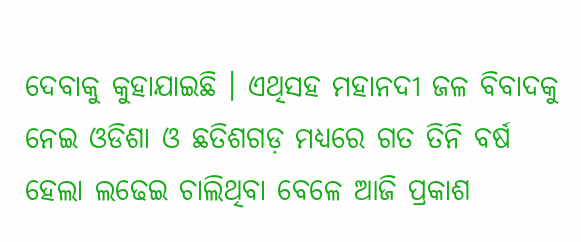ଦେବାକୁ କୁହାଯାଇଛି । ଏଥିସହ ମହାନଦୀ ଜଳ ବିବାଦକୁ ନେଇ ଓଡିଶା ଓ ଛତିଶଗଡ଼ ମଧ୍ୟରେ ଗତ ତିନି ବର୍ଷ ହେଲା ଲଢେଇ ଚାଲିଥିବା ବେଳେ ଆଜି ପ୍ରକାଶ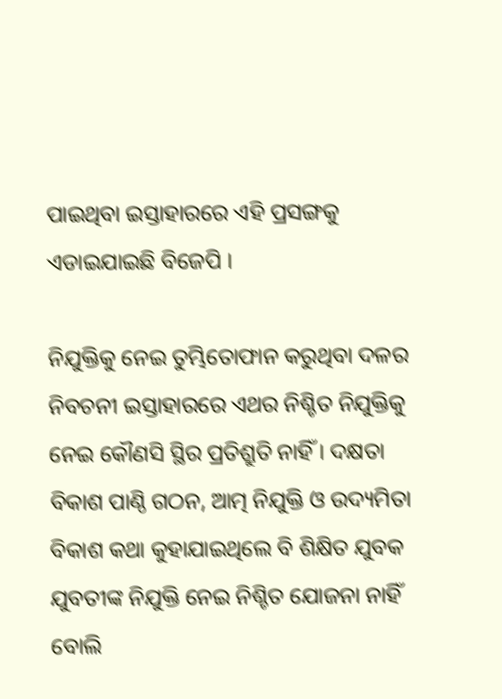ପାଇଥିବା ଇସ୍ତାହାରରେ ଏହି ପ୍ରସଙ୍ଗକୁ ଏଡାଇଯାଇଛି ବିଜେପି ।

ନିଯୁକ୍ତିକୁ ନେଇ ତୁମ୍ଭିତୋଫାନ କରୁଥିବା ଦଳର ନିବଚନୀ ଇସ୍ତାହାରରେ ଏଥର ନିଶ୍ଚିତ ନିଯୁକ୍ତିକୁ ନେଇ କୌଣସି ସ୍ଥିର ପ୍ରତିଶ୍ରୁତି ନାହିଁ । ଦକ୍ଷତା ବିକାଶ ପାଣ୍ଠି ଗଠନ, ଆତ୍ମ ନିଯୁକ୍ତି ଓ ଉଦ୍ୟମିତା ବିକାଶ କଥା କୁହାଯାଇଥିଲେ ବି ଶିକ୍ଷିତ ଯୁବକ ଯୁବତୀଙ୍କ ନିଯୁକ୍ତି ନେଇ ନିଶ୍ଚିତ ଯୋଜନା ନାହିଁ ବୋଲି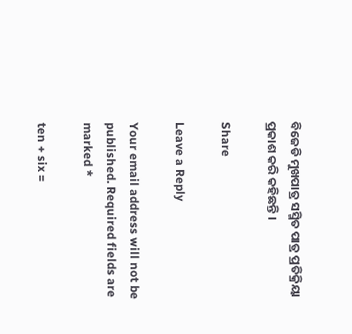ବିଜେଡି ମୁଖପାତ୍ର ସସ୍ମିତ ପାତ୍ର ପ୍ରତିକ୍ରିୟା ପ୍ରକାଶ କରି କହିଛନ୍ତି ।

Share

Leave a Reply

Your email address will not be published. Required fields are marked *

ten + six =